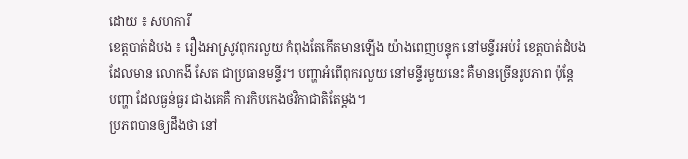ដោយ ៖ សហការី
ខេត្តបាត់ដំបង ៖ រឿងអាស្រូវពុករលួយ កំពុងតែកើតមានឡើង យ៉ាងពេញបន្ទុក នៅមន្ទីរអប់រំ ខេត្តបាត់ដំបង
ដែលមាន លោកងី សែត ជាប្រធានមន្ទីរ។ បញ្ហាអំពើពុករលួយ នៅមន្ទីរមួយនេះ គឺមានច្រើនរូបភាព ប៉ុន្តែ
បញ្ហា ដែលធ្ងន់ធ្ងរ ជាងគេគឺ ការកិបកេងថវិកាជាតិតែម្តង។
ប្រភពបានឲ្យដឹងថា នៅ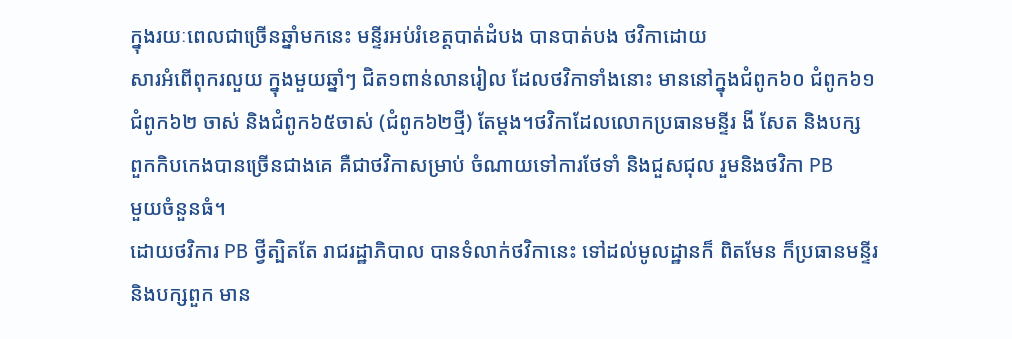ក្នុងរយៈពេលជាច្រើនឆ្នាំមកនេះ មន្ទីរអប់រំខេត្តបាត់ដំបង បានបាត់បង ថវិកាដោយ
សារអំពើពុករលួយ ក្នុងមួយឆ្នាំៗ ជិត១ពាន់លានរៀល ដែលថវិកាទាំងនោះ មាននៅក្នុងជំពូក៦០ ជំពូក៦១
ជំពូក៦២ ចាស់ និងជំពូក៦៥ចាស់ (ជំពូក៦២ថ្មី) តែម្តង។ថវិកាដែលលោកប្រធានមន្ទីរ ងី សែត និងបក្ស
ពួកកិបកេងបានច្រើនជាងគេ គឺជាថវិកាសម្រាប់ ចំណាយទៅការថែទាំ និងជួសជុល រួមនិងថវិកា PB
មួយចំនួនធំ។
ដោយថវិការ PB ថ្វីត្បិតតែ រាជរដ្ឋាភិបាល បានទំលាក់ថវិកានេះ ទៅដល់មូលដ្ឋានក៏ ពិតមែន ក៏ប្រធានមន្ទីរ
និងបក្សពួក មាន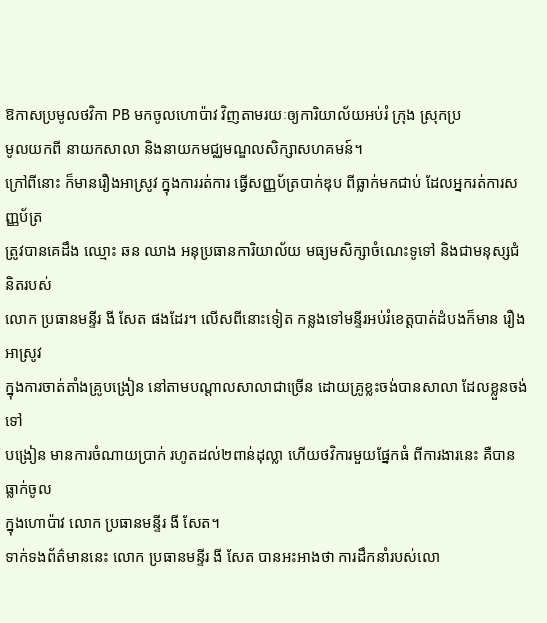ឱកាសប្រមូលថវិកា PB មកចូលហោប៉ាវ វិញតាមរយៈឲ្យការិយាល័យអប់រំ ក្រុង ស្រុកប្រ
មូលយកពី នាយកសាលា និងនាយកមជ្ឈមណ្ឌលសិក្សាសហគមន៍។
ក្រៅពីនោះ ក៏មានរឿងអាស្រូវ ក្នុងការរត់ការ ធ្វើសញ្ញប័ត្របាក់ឌុប ពីធ្លាក់មកជាប់ ដែលអ្នករត់ការសញ្ញប័ត្រ
ត្រូវបានគេដឹង ឈ្មោះ ឆន ឈាង អនុប្រធានការិយាល័យ មធ្យមសិក្សាចំណេះទូទៅ និងជាមនុស្សជំនិតរបស់
លោក ប្រធានមន្ទីរ ងី សែត ផងដែរ។ លើសពីនោះទៀត កន្លងទៅមន្ទីរអប់រំខេត្តបាត់ដំបងក៏មាន រឿងអាស្រូវ
ក្នុងការចាត់តាំងគ្រូបង្រៀន នៅតាមបណ្តាលសាលាជាច្រើន ដោយគ្រូខ្លះចង់បានសាលា ដែលខ្លួនចង់ទៅ
បង្រៀន មានការចំណាយប្រាក់ រហូតដល់២ពាន់ដុល្លា ហើយថវិការមួយផ្នែកធំ ពីការងារនេះ គឺបានធ្លាក់ចូល
ក្នុងហោប៉ាវ លោក ប្រធានមន្ទីរ ងី សែត។
ទាក់ទងព័ត៌មាននេះ លោក ប្រធានមន្ទីរ ងី សែត បានអះអាងថា ការដឹកនាំរបស់លោ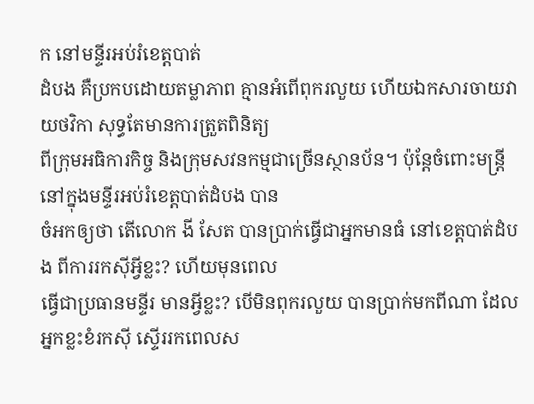ក នៅមន្ទីរអប់រំខេត្តបាត់
ដំបង គឺប្រកបដោយតម្លាភាព គ្មានអំពើពុករលួយ ហើយឯកសារចាយវាយថវិកា សុទ្ធតែមានការត្រួតពិនិត្យ
ពីក្រុមអធិការកិច្ច និងក្រុមសវនកម្មជាច្រើនស្ថានប័ន។ ប៉ុន្តែចំពោះមន្ត្រី នៅក្នុងមន្ទីរអប់រំខេត្តបាត់ដំបង បាន
ចំអកឲ្យថា តើលោក ងី សែត បានប្រាក់ធ្វើជាអ្នកមានធំ នៅខេត្តបាត់ដំបង ពីការរកស៊ីអ្វីខ្លះ? ហើយមុនពេល
ធ្វើជាប្រធានមន្ទីរ មានអ្វីខ្លះ? បើមិនពុករលួយ បានប្រាក់មកពីណា ដែលអ្នកខ្លះខំរកស៊ី ស្ទើររកពេលស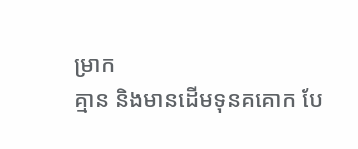ម្រាក
គ្មាន និងមានដើមទុនគគោក បែ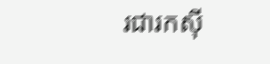រជារកស៊ី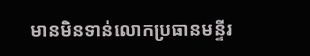មានមិនទាន់លោកប្រធានមន្ទីរ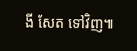ងី សែត ទៅវិញ៕